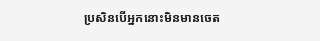ប្រសិនបើអ្នកនោះមិនមានចេត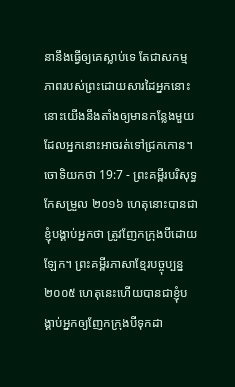នានឹងធ្វើឲ្យគេស្លាប់ទេ តែជាសកម្មភាពរបស់ព្រះដោយសារដៃអ្នកនោះ នោះយើងនឹងតាំងឲ្យមានកន្លែងមួយ ដែលអ្នកនោះអាចរត់ទៅជ្រកកោន។
ចោទិយកថា 19:7 - ព្រះគម្ពីរបរិសុទ្ធកែសម្រួល ២០១៦ ហេតុនោះបានជាខ្ញុំបង្គាប់អ្នកថា ត្រូវញែកក្រុងបីដោយឡែក។ ព្រះគម្ពីរភាសាខ្មែរបច្ចុប្បន្ន ២០០៥ ហេតុនេះហើយបានជាខ្ញុំបង្គាប់អ្នកឲ្យញែកក្រុងបីទុកដា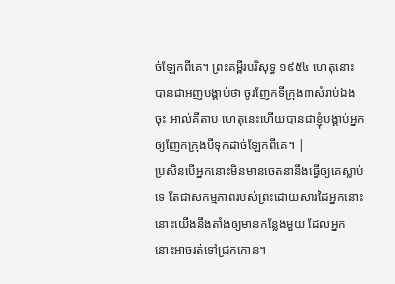ច់ឡែកពីគេ។ ព្រះគម្ពីរបរិសុទ្ធ ១៩៥៤ ហេតុនោះបានជាអញបង្គាប់ថា ចូរញែកទីក្រុង៣សំរាប់ឯងចុះ អាល់គីតាប ហេតុនេះហើយបានជាខ្ញុំបង្គាប់អ្នកឲ្យញែកក្រុងបីទុកដាច់ឡែកពីគេ។ |
ប្រសិនបើអ្នកនោះមិនមានចេតនានឹងធ្វើឲ្យគេស្លាប់ទេ តែជាសកម្មភាពរបស់ព្រះដោយសារដៃអ្នកនោះ នោះយើងនឹងតាំងឲ្យមានកន្លែងមួយ ដែលអ្នកនោះអាចរត់ទៅជ្រកកោន។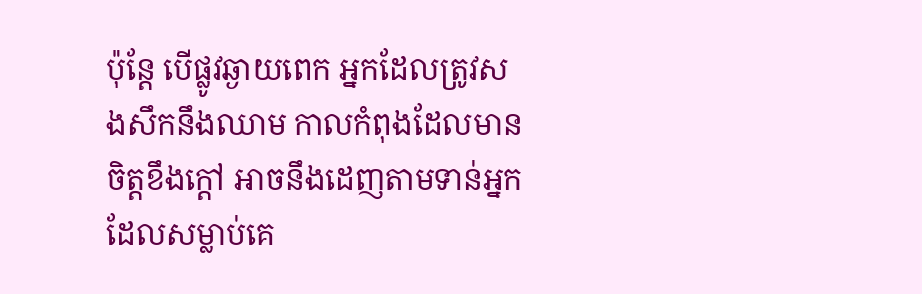ប៉ុន្ដែ បើផ្លូវឆ្ងាយពេក អ្នកដែលត្រូវសងសឹកនឹងឈាម កាលកំពុងដែលមានចិត្តខឹងក្តៅ អាចនឹងដេញតាមទាន់អ្នកដែលសម្លាប់គេ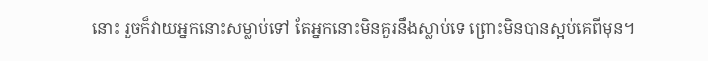នោះ រួចក៏វាយអ្នកនោះសម្លាប់ទៅ តែអ្នកនោះមិនគួរនឹងស្លាប់ទេ ព្រោះមិនបានស្អប់គេពីមុន។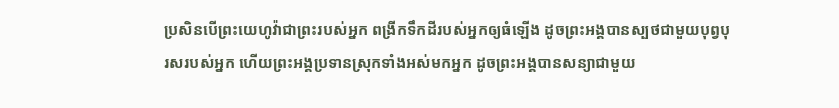ប្រសិនបើព្រះយេហូវ៉ាជាព្រះរបស់អ្នក ពង្រីកទឹកដីរបស់អ្នកឲ្យធំឡើង ដូចព្រះអង្គបានស្បថជាមួយបុព្វបុរសរបស់អ្នក ហើយព្រះអង្គប្រទានស្រុកទាំងអស់មកអ្នក ដូចព្រះអង្គបានសន្យាជាមួយ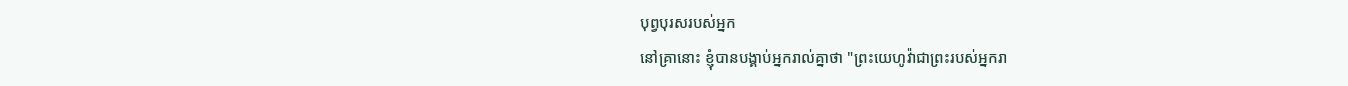បុព្វបុរសរបស់អ្នក
នៅគ្រានោះ ខ្ញុំបានបង្គាប់អ្នករាល់គ្នាថា "ព្រះយេហូវ៉ាជាព្រះរបស់អ្នករា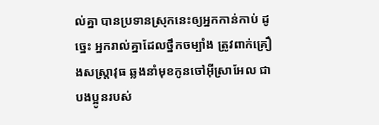ល់គ្នា បានប្រទានស្រុកនេះឲ្យអ្នកកាន់កាប់ ដូច្នេះ អ្នករាល់គ្នាដែលថ្នឹកចម្បាំង ត្រូវពាក់គ្រឿងសស្ត្រាវុធ ឆ្លងនាំមុខកូនចៅអ៊ីស្រាអែល ជាបងប្អូនរបស់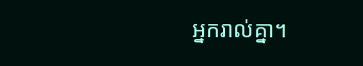អ្នករាល់គ្នា។